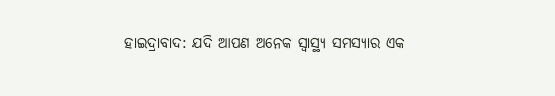ହାଇଦ୍ରାବାଦ: ଯଦି ଆପଣ ଅନେକ ସ୍ୱାସ୍ଥ୍ୟ ସମସ୍ୟାର ଏକ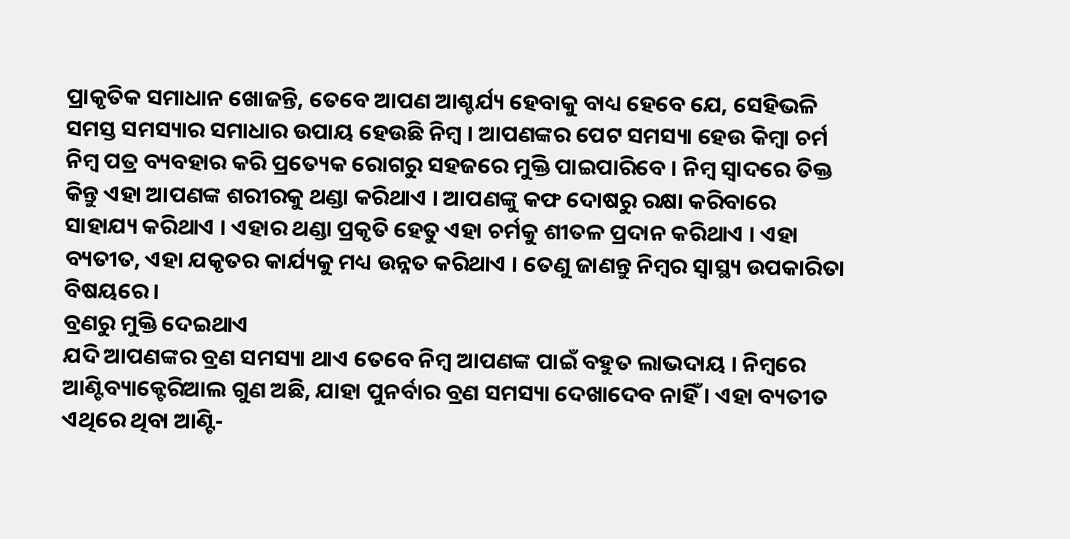ପ୍ରାକୃତିକ ସମାଧାନ ଖୋଜନ୍ତି, ତେବେ ଆପଣ ଆଶ୍ଚର୍ଯ୍ୟ ହେବାକୁ ବାଧ୍ୟ ହେବେ ଯେ, ସେହିଭଳି ସମସ୍ତ ସମସ୍ୟାର ସମାଧାର ଉପାୟ ହେଉଛି ନିମ୍ବ । ଆପଣଙ୍କର ପେଟ ସମସ୍ୟା ହେଉ କିମ୍ବା ଚର୍ମ ନିମ୍ବ ପତ୍ର ବ୍ୟବହାର କରି ପ୍ରତ୍ୟେକ ରୋଗରୁ ସହଜରେ ମୁକ୍ତି ପାଇପାରିବେ । ନିମ୍ବ ସ୍ୱାଦରେ ତିକ୍ତ କିନ୍ତୁ ଏହା ଆପଣଙ୍କ ଶରୀରକୁ ଥଣ୍ଡା କରିଥାଏ । ଆପଣଙ୍କୁ କଫ ଦୋଷରୁ ରକ୍ଷା କରିବାରେ ସାହାଯ୍ୟ କରିଥାଏ । ଏହାର ଥଣ୍ଡା ପ୍ରକୃତି ହେତୁ ଏହା ଚର୍ମକୁ ଶୀତଳ ପ୍ରଦାନ କରିଥାଏ । ଏହା ବ୍ୟତୀତ, ଏହା ଯକୃତର କାର୍ଯ୍ୟକୁ ମଧ୍ୟ ଉନ୍ନତ କରିଥାଏ । ତେଣୁ ଜାଣନ୍ତୁ ନିମ୍ବର ସ୍ୱାସ୍ଥ୍ୟ ଉପକାରିତା ବିଷୟରେ ।
ବ୍ରଣରୁ ମୁକ୍ତି ଦେଇଥାଏ
ଯଦି ଆପଣଙ୍କର ବ୍ରଣ ସମସ୍ୟା ଥାଏ ତେବେ ନିମ୍ବ ଆପଣଙ୍କ ପାଇଁ ବହୁତ ଲାଭଦାୟ । ନିମ୍ବରେ ଆଣ୍ଟିବ୍ୟାକ୍ଟେରିଆଲ ଗୁଣ ଅଛି, ଯାହା ପୁନର୍ବାର ବ୍ରଣ ସମସ୍ୟା ଦେଖାଦେବ ନାହିଁ । ଏହା ବ୍ୟତୀତ ଏଥିରେ ଥିବା ଆଣ୍ଟି-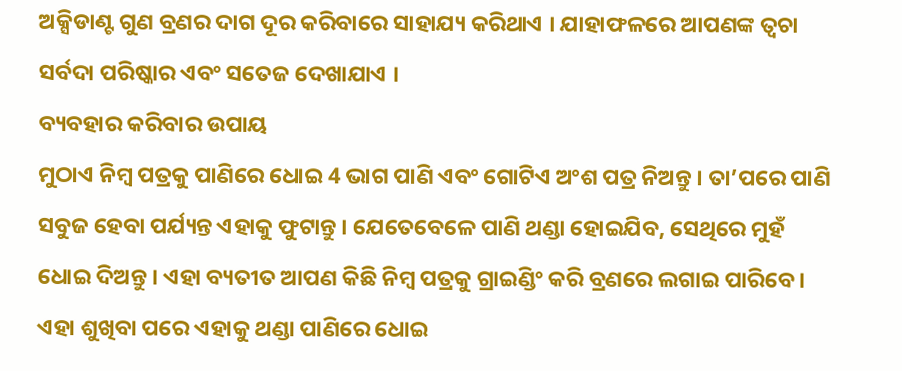ଅକ୍ସିଡାଣ୍ଟ ଗୁଣ ବ୍ରଣର ଦାଗ ଦୂର କରିବାରେ ସାହାଯ୍ୟ କରିଥାଏ । ଯାହାଫଳରେ ଆପଣଙ୍କ ତ୍ୱଚା ସର୍ବଦା ପରିଷ୍କାର ଏବଂ ସତେଜ ଦେଖାଯାଏ ।
ବ୍ୟବହାର କରିବାର ଉପାୟ
ମୁଠାଏ ନିମ୍ବ ପତ୍ରକୁ ପାଣିରେ ଧୋଇ 4 ଭାଗ ପାଣି ଏବଂ ଗୋଟିଏ ଅଂଶ ପତ୍ର ନିଅନ୍ତୁ । ତା’ପରେ ପାଣି ସବୁଜ ହେବା ପର୍ଯ୍ୟନ୍ତ ଏହାକୁ ଫୁଟାନ୍ତୁ । ଯେତେବେଳେ ପାଣି ଥଣ୍ଡା ହୋଇଯିବ, ସେଥିରେ ମୁହଁ ଧୋଇ ଦିଅନ୍ତୁ । ଏହା ବ୍ୟତୀତ ଆପଣ କିଛି ନିମ୍ବ ପତ୍ରକୁ ଗ୍ରାଇଣ୍ଡିଂ କରି ବ୍ରଣରେ ଲଗାଇ ପାରିବେ । ଏହା ଶୁଖିବା ପରେ ଏହାକୁ ଥଣ୍ଡା ପାଣିରେ ଧୋଇ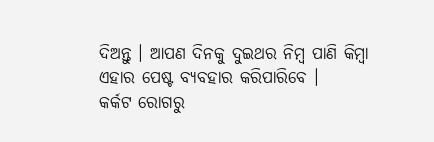ଦିଅନ୍ତୁ । ଆପଣ ଦିନକୁ ଦୁଇଥର ନିମ୍ବ ପାଣି କିମ୍ବା ଏହାର ପେଷ୍ଟ ବ୍ୟବହାର କରିପାରିବେ ।
କର୍କଟ ରୋଗରୁ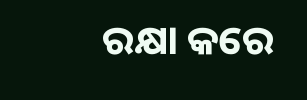ରକ୍ଷା କରେ